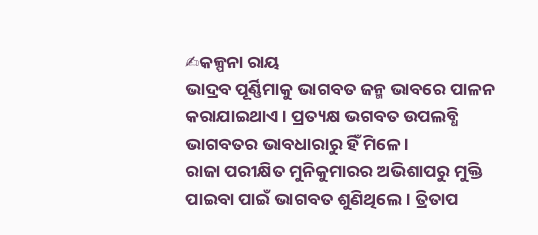✍କଳ୍ପନା ରାୟ
ଭାଦ୍ରବ ପୂର୍ଣ୍ଣିମାକୁ ଭାଗବତ ଜନ୍ମ ଭାବରେ ପାଳନ କରାଯାଇଥାଏ । ପ୍ରତ୍ୟକ୍ଷ ଭଗବତ ଉପଲବ୍ଧି ଭାଗବତର ଭାବଧାରାରୁ ହିଁ ମିଳେ ।
ରାଜା ପରୀକ୍ଷିତ ମୁନିକୁମାରର ଅଭିଶାପରୁ ମୁକ୍ତି ପାଇବା ପାଇଁ ଭାଗବତ ଶୁଣିଥିଲେ। ତ୍ରିତାପ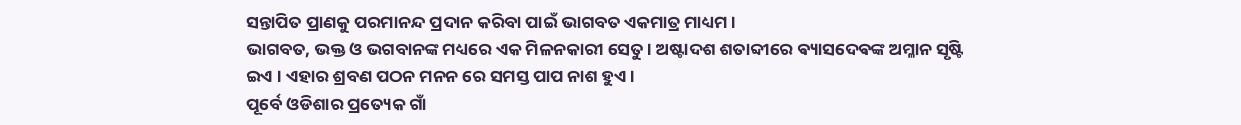ସନ୍ତାପିତ ପ୍ରାଣକୁ ପରମାନନ୍ଦ ପ୍ରଦାନ କରିବା ପାଇଁ ଭାଗବତ ଏକମାତ୍ର ମାଧ୍ୟମ।
ଭାଗବତ, ଭକ୍ତ ଓ ଭଗବାନଙ୍କ ମଧ୍ୟରେ ଏକ ମିଳନକାରୀ ସେତୁ। ଅଷ୍ଟାଦଶ ଶତାବ୍ଦୀରେ ଵ୍ୟାସଦେଵଙ୍କ ଅମ୍ଳାନ ସୃଷ୍ଟି ଇଏ । ଏହାର ଶ୍ରବଣ ପଠନ ମନନ ରେ ସମସ୍ତ ପାପ ନାଶ ହୁଏ ।
ପୂର୍ବେ ଓଡିଶାର ପ୍ରତ୍ୟେକ ଗାଁ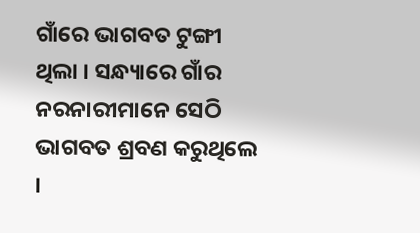ଗାଁରେ ଭାଗବତ ଟୁଙ୍ଗୀ ଥିଲା । ସନ୍ଧ୍ୟାରେ ଗାଁର ନରନାରୀମାନେ ସେଠି ଭାଗବତ ଶ୍ରବଣ କରୁଥିଲେ ।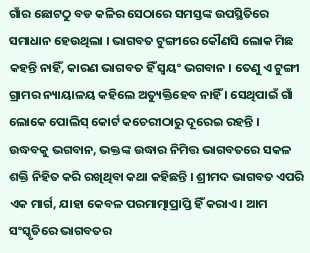ଗାଁର ଛୋଟଠୁ ବଡ କଳିର ସେଠାରେ ସମସ୍ତଙ୍କ ଉପସ୍ଥିତିରେ ସମାଧାନ ହେଉଥିଲା । ଭାଗବତ ଟୁଙ୍ଗୀରେ କୌଣସି ଲୋକ ମିଛ କହନ୍ତି ନାହିଁ, କାରଣ ଭାଗବତ ହିଁ ସ୍ବୟଂ ଭଗବାନ । ତେଣୁ ଏ ଟୁଙ୍ଗୀ ଗ୍ରାମର ନ୍ୟାୟାଳୟ କହିଲେ ଅତ୍ୟୁକ୍ତିହେବ ନାହିଁ । ସେଥିପାଇଁ ଗାଁ ଲୋକେ ପୋଲିସ୍ କୋର୍ଟ କଚେରୀଠାରୁ ଦୂରେଇ ରହନ୍ତି ।
ଉଦ୍ଧବକୁ ଭଗବାନ, ଭକ୍ତଙ୍କ ଉଦ୍ଧାର ନିମିତ୍ତ ଭାଗବତରେ ସକଳ ଶକ୍ତି ନିହିତ କରି ରଖିଥିବା କଥା କହିଛନ୍ତି । ଶ୍ରୀମଦ ଭାଗବତ ଏପରି ଏକ ମାର୍ଗ, ଯାହା କେବଳ ପରମାତ୍ମାପ୍ରାପ୍ତି ହିଁ କରାଏ । ଆମ ସଂସ୍କୃତିରେ ଭାଗବତର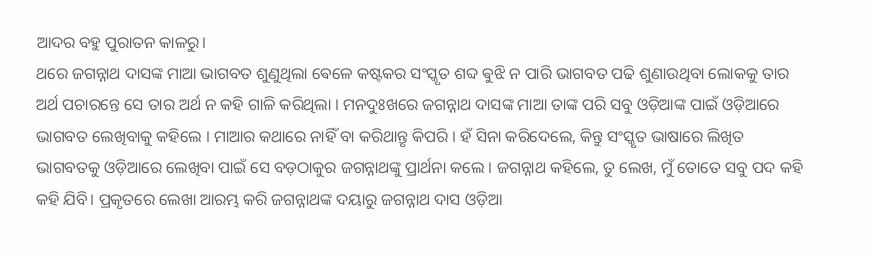ଆଦର ବହୁ ପୁରାତନ କାଳରୁ।
ଥରେ ଜଗନ୍ନାଥ ଦାସଙ୍କ ମାଆ ଭାଗବତ ଶୁଣୁଥିଲା ଵେଳେ କଷ୍ଟକର ସଂସ୍କୃତ ଶବ୍ଦ ଵୁଝି ନ ପାରି ଭାଗବତ ପଢି ଶୁଣାଉଥିବା ଲୋକକୁ ତାର ଅର୍ଥ ପଚାରନ୍ତେ ସେ ତାର ଅର୍ଥ ନ କହି ଗାଳି କରିଥିଲା । ମନଦୁଃଖରେ ଜଗନ୍ନାଥ ଦାସଙ୍କ ମାଆ ତାଙ୍କ ପରି ସବୁ ଓଡ଼ିଆଙ୍କ ପାଇଁ ଓଡ଼ିଆରେ ଭାଗବତ ଲେଖିବାକୁ କହିଲେ । ମାଆର କଥାରେ ନାହିଁ ବା କରିଥାନ୍ତୃ କିପରି । ହଁ ସିନା କରିଦେଲେ, କିନ୍ତୁ ସଂସ୍କୃତ ଭାଷାରେ ଲିଖିତ ଭାଗବତକୁ ଓଡ଼ିଆରେ ଲେଖିବା ପାଇଁ ସେ ବଡ଼ଠାକୁର ଜଗନ୍ନାଥଙ୍କୁ ପ୍ରାର୍ଥନା କଲେ । ଜଗନ୍ନାଥ କହିଲେ, ତୁ ଲେଖ, ମୁଁ ତୋତେ ସବୁ ପଦ କହି କହି ଯିବି। ପ୍ରକୃତରେ ଲେଖା ଆରମ୍ଭ କରି ଜଗନ୍ନାଥଙ୍କ ଦୟାରୁ ଜଗନ୍ନାଥ ଦାସ ଓଡ଼ିଆ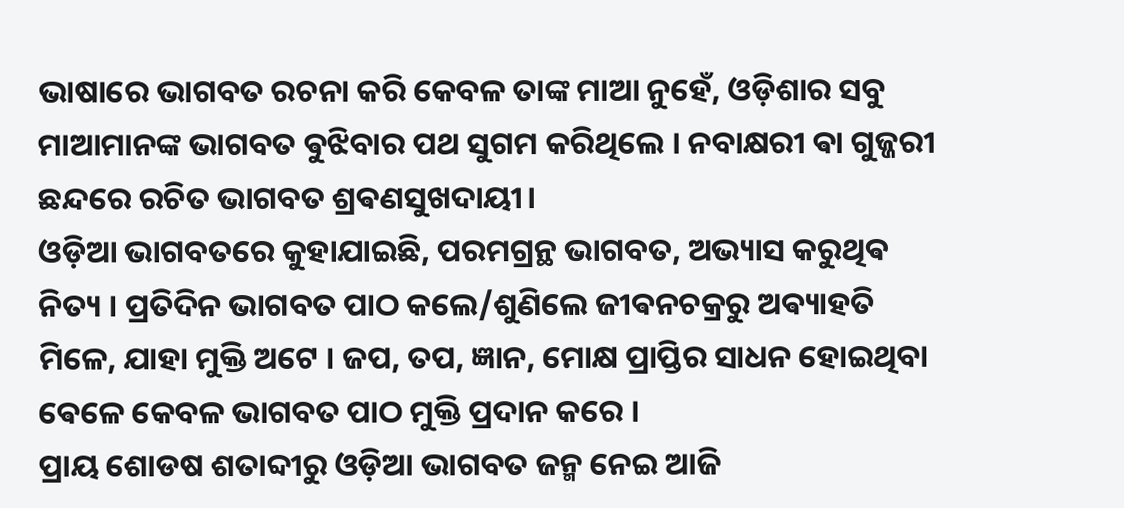ଭାଷାରେ ଭାଗବତ ରଚନା କରି କେବଳ ତାଙ୍କ ମାଆ ନୁହେଁ, ଓଡ଼ିଶାର ସବୁ ମାଆମାନଙ୍କ ଭାଗବତ ଵୁଝିବାର ପଥ ସୁଗମ କରିଥିଲେ । ନବାକ୍ଷରୀ ଵା ଗୁଜ୍ଜରୀ ଛନ୍ଦରେ ରଚିତ ଭାଗବତ ଶ୍ରଵଣସୁଖଦାୟୀ।
ଓଡ଼ିଆ ଭାଗବତରେ କୁହାଯାଇଛି, ପରମଗ୍ରନ୍ଥ ଭାଗବତ, ଅଭ୍ୟାସ କରୁଥିଵ ନିତ୍ୟ । ପ୍ରତିଦିନ ଭାଗବତ ପାଠ କଲେ/ଶୁଣିଲେ ଜୀଵନଚକ୍ରରୁ ଅଵ୍ୟାହତି ମିଳେ, ଯାହା ମୁକ୍ତି ଅଟେ । ଜପ, ତପ, ଜ୍ଞାନ, ମୋକ୍ଷ ପ୍ରାପ୍ତିର ସାଧନ ହୋଇଥିବା ଵେଳେ କେବଳ ଭାଗବତ ପାଠ ମୁକ୍ତି ପ୍ରଦାନ କରେ ।
ପ୍ରାୟ ଶୋଡଷ ଶତାବ୍ଦୀରୁ ଓଡ଼ିଆ ଭାଗବତ ଜନ୍ମ ନେଇ ଆଜି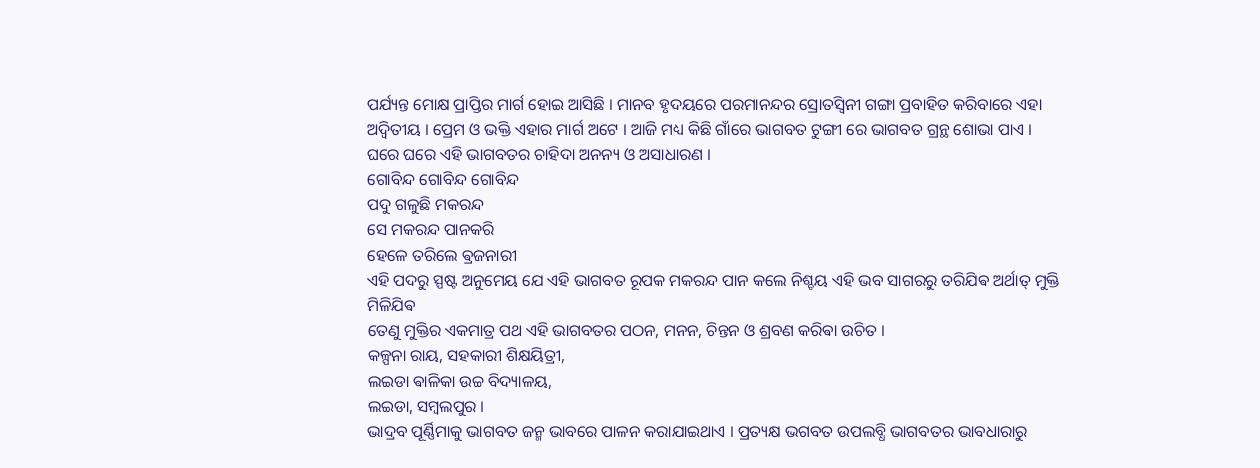ପର୍ଯ୍ୟନ୍ତ ମୋକ୍ଷ ପ୍ରାପ୍ତିର ମାର୍ଗ ହୋଇ ଆସିଛି । ମାନବ ହୃଦୟରେ ପରମାନନ୍ଦର ସ୍ରୋତସ୍ଵିନୀ ଗଙ୍ଗା ପ୍ରବାହିତ କରିବାରେ ଏହା ଅଦ୍ବିତୀୟ । ପ୍ରେମ ଓ ଭକ୍ତି ଏହାର ମାର୍ଗ ଅଟେ । ଆଜି ମଧ୍ୟ କିଛି ଗାଁରେ ଭାଗବତ ଟୁଙ୍ଗୀ ରେ ଭାଗବତ ଗ୍ରନ୍ଥ ଶୋଭା ପାଏ । ଘରେ ଘରେ ଏହି ଭାଗବତର ଚାହିଦା ଅନନ୍ୟ ଓ ଅସାଧାରଣ ।
ଗୋବିନ୍ଦ ଗୋବିନ୍ଦ ଗୋବିନ୍ଦ
ପଦୁ ଗଳୁଛି ମକରନ୍ଦ
ସେ ମକରନ୍ଦ ପାନକରି
ହେଳେ ତରିଲେ ଵ୍ରଜନାରୀ
ଏହି ପଦରୁ ସ୍ପଷ୍ଟ ଅନୁମେୟ ଯେ ଏହି ଭାଗବତ ରୂପକ ମକରନ୍ଦ ପାନ କଲେ ନିଶ୍ଚୟ ଏହି ଭବ ସାଗରରୁ ତରିଯିଵ ଅର୍ଥାତ୍ ମୁକ୍ତି ମିଳିଯିଵ
ତେଣୁ ମୁକ୍ତିର ଏକମାତ୍ର ପଥ ଏହି ଭାଗବତର ପଠନ, ମନନ, ଚିନ୍ତନ ଓ ଶ୍ରବଣ କରିଵା ଉଚିତ ।
କଳ୍ପନା ରାୟ, ସହକାରୀ ଶିକ୍ଷୟିତ୍ରୀ,
ଲଇଡା ଵାଳିକା ଉଚ୍ଚ ବିଦ୍ୟାଳୟ,
ଲଇଡା, ସମ୍ବଲପୁର ।
ଭାଦ୍ରବ ପୂର୍ଣ୍ଣିମାକୁ ଭାଗବତ ଜନ୍ମ ଭାବରେ ପାଳନ କରାଯାଇଥାଏ । ପ୍ରତ୍ୟକ୍ଷ ଭଗବତ ଉପଲବ୍ଧି ଭାଗବତର ଭାବଧାରାରୁ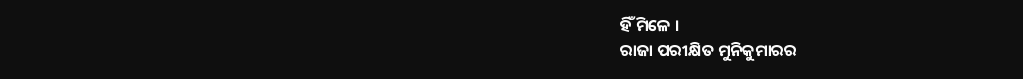ହିଁ ମିଳେ ।
ରାଜା ପରୀକ୍ଷିତ ମୁନିକୁମାରର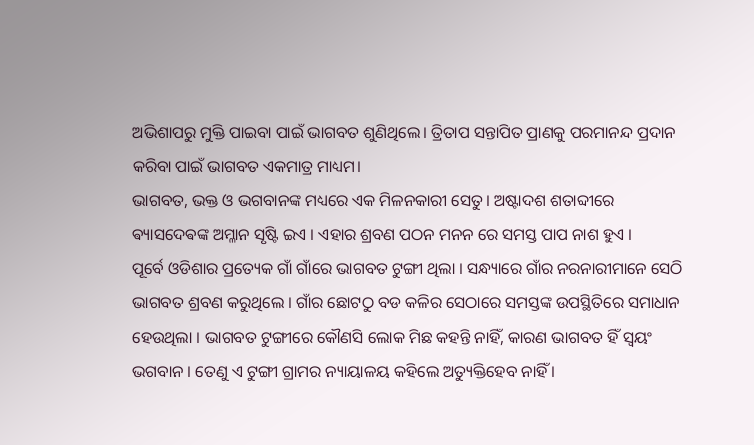ଅଭିଶାପରୁ ମୁକ୍ତି ପାଇବା ପାଇଁ ଭାଗବତ ଶୁଣିଥିଲେ। ତ୍ରିତାପ ସନ୍ତାପିତ ପ୍ରାଣକୁ ପରମାନନ୍ଦ ପ୍ରଦାନ କରିବା ପାଇଁ ଭାଗବତ ଏକମାତ୍ର ମାଧ୍ୟମ।
ଭାଗବତ, ଭକ୍ତ ଓ ଭଗବାନଙ୍କ ମଧ୍ୟରେ ଏକ ମିଳନକାରୀ ସେତୁ। ଅଷ୍ଟାଦଶ ଶତାବ୍ଦୀରେ ଵ୍ୟାସଦେଵଙ୍କ ଅମ୍ଳାନ ସୃଷ୍ଟି ଇଏ । ଏହାର ଶ୍ରବଣ ପଠନ ମନନ ରେ ସମସ୍ତ ପାପ ନାଶ ହୁଏ ।
ପୂର୍ବେ ଓଡିଶାର ପ୍ରତ୍ୟେକ ଗାଁ ଗାଁରେ ଭାଗବତ ଟୁଙ୍ଗୀ ଥିଲା । ସନ୍ଧ୍ୟାରେ ଗାଁର ନରନାରୀମାନେ ସେଠି ଭାଗବତ ଶ୍ରବଣ କରୁଥିଲେ । ଗାଁର ଛୋଟଠୁ ବଡ କଳିର ସେଠାରେ ସମସ୍ତଙ୍କ ଉପସ୍ଥିତିରେ ସମାଧାନ ହେଉଥିଲା । ଭାଗବତ ଟୁଙ୍ଗୀରେ କୌଣସି ଲୋକ ମିଛ କହନ୍ତି ନାହିଁ, କାରଣ ଭାଗବତ ହିଁ ସ୍ବୟଂ ଭଗବାନ । ତେଣୁ ଏ ଟୁଙ୍ଗୀ ଗ୍ରାମର ନ୍ୟାୟାଳୟ କହିଲେ ଅତ୍ୟୁକ୍ତିହେବ ନାହିଁ ।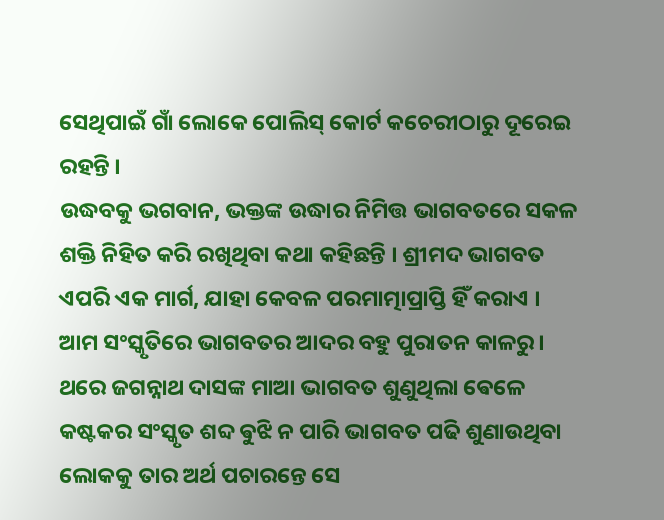ସେଥିପାଇଁ ଗାଁ ଲୋକେ ପୋଲିସ୍ କୋର୍ଟ କଚେରୀଠାରୁ ଦୂରେଇ ରହନ୍ତି ।
ଉଦ୍ଧବକୁ ଭଗବାନ, ଭକ୍ତଙ୍କ ଉଦ୍ଧାର ନିମିତ୍ତ ଭାଗବତରେ ସକଳ ଶକ୍ତି ନିହିତ କରି ରଖିଥିବା କଥା କହିଛନ୍ତି । ଶ୍ରୀମଦ ଭାଗବତ ଏପରି ଏକ ମାର୍ଗ, ଯାହା କେବଳ ପରମାତ୍ମାପ୍ରାପ୍ତି ହିଁ କରାଏ । ଆମ ସଂସ୍କୃତିରେ ଭାଗବତର ଆଦର ବହୁ ପୁରାତନ କାଳରୁ।
ଥରେ ଜଗନ୍ନାଥ ଦାସଙ୍କ ମାଆ ଭାଗବତ ଶୁଣୁଥିଲା ଵେଳେ କଷ୍ଟକର ସଂସ୍କୃତ ଶବ୍ଦ ଵୁଝି ନ ପାରି ଭାଗବତ ପଢି ଶୁଣାଉଥିବା ଲୋକକୁ ତାର ଅର୍ଥ ପଚାରନ୍ତେ ସେ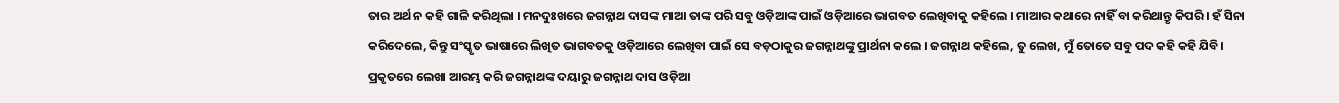ତାର ଅର୍ଥ ନ କହି ଗାଳି କରିଥିଲା । ମନଦୁଃଖରେ ଜଗନ୍ନାଥ ଦାସଙ୍କ ମାଆ ତାଙ୍କ ପରି ସବୁ ଓଡ଼ିଆଙ୍କ ପାଇଁ ଓଡ଼ିଆରେ ଭାଗବତ ଲେଖିବାକୁ କହିଲେ । ମାଆର କଥାରେ ନାହିଁ ବା କରିଥାନ୍ତୃ କିପରି । ହଁ ସିନା କରିଦେଲେ, କିନ୍ତୁ ସଂସ୍କୃତ ଭାଷାରେ ଲିଖିତ ଭାଗବତକୁ ଓଡ଼ିଆରେ ଲେଖିବା ପାଇଁ ସେ ବଡ଼ଠାକୁର ଜଗନ୍ନାଥଙ୍କୁ ପ୍ରାର୍ଥନା କଲେ । ଜଗନ୍ନାଥ କହିଲେ, ତୁ ଲେଖ, ମୁଁ ତୋତେ ସବୁ ପଦ କହି କହି ଯିବି। ପ୍ରକୃତରେ ଲେଖା ଆରମ୍ଭ କରି ଜଗନ୍ନାଥଙ୍କ ଦୟାରୁ ଜଗନ୍ନାଥ ଦାସ ଓଡ଼ିଆ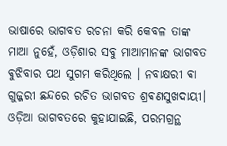ଭାଷାରେ ଭାଗବତ ରଚନା କରି କେବଳ ତାଙ୍କ ମାଆ ନୁହେଁ, ଓଡ଼ିଶାର ସବୁ ମାଆମାନଙ୍କ ଭାଗବତ ଵୁଝିବାର ପଥ ସୁଗମ କରିଥିଲେ । ନବାକ୍ଷରୀ ଵା ଗୁଜ୍ଜରୀ ଛନ୍ଦରେ ରଚିତ ଭାଗବତ ଶ୍ରଵଣସୁଖଦାୟୀ।
ଓଡ଼ିଆ ଭାଗବତରେ କୁହାଯାଇଛି, ପରମଗ୍ରନ୍ଥ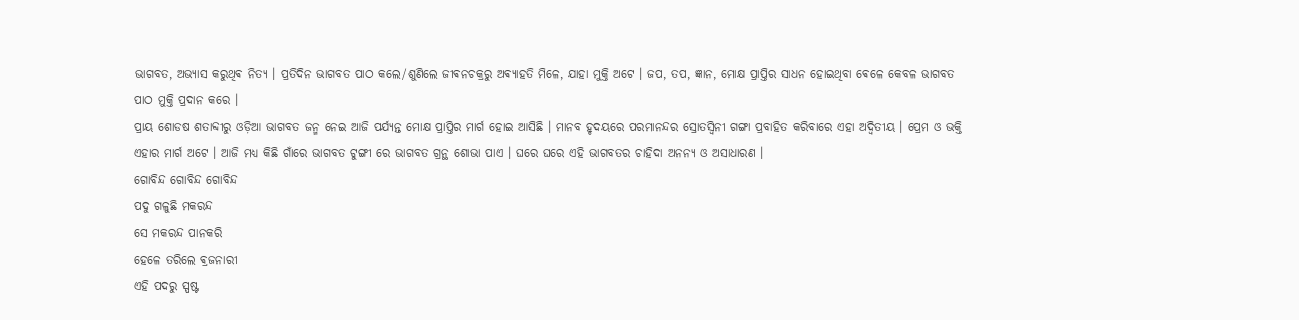ଭାଗବତ, ଅଭ୍ୟାସ କରୁଥିଵ ନିତ୍ୟ । ପ୍ରତିଦିନ ଭାଗବତ ପାଠ କଲେ/ଶୁଣିଲେ ଜୀଵନଚକ୍ରରୁ ଅଵ୍ୟାହତି ମିଳେ, ଯାହା ମୁକ୍ତି ଅଟେ । ଜପ, ତପ, ଜ୍ଞାନ, ମୋକ୍ଷ ପ୍ରାପ୍ତିର ସାଧନ ହୋଇଥିବା ଵେଳେ କେବଳ ଭାଗବତ ପାଠ ମୁକ୍ତି ପ୍ରଦାନ କରେ ।
ପ୍ରାୟ ଶୋଡଷ ଶତାବ୍ଦୀରୁ ଓଡ଼ିଆ ଭାଗବତ ଜନ୍ମ ନେଇ ଆଜି ପର୍ଯ୍ୟନ୍ତ ମୋକ୍ଷ ପ୍ରାପ୍ତିର ମାର୍ଗ ହୋଇ ଆସିଛି । ମାନବ ହୃଦୟରେ ପରମାନନ୍ଦର ସ୍ରୋତସ୍ଵିନୀ ଗଙ୍ଗା ପ୍ରବାହିତ କରିବାରେ ଏହା ଅଦ୍ବିତୀୟ । ପ୍ରେମ ଓ ଭକ୍ତି ଏହାର ମାର୍ଗ ଅଟେ । ଆଜି ମଧ୍ୟ କିଛି ଗାଁରେ ଭାଗବତ ଟୁଙ୍ଗୀ ରେ ଭାଗବତ ଗ୍ରନ୍ଥ ଶୋଭା ପାଏ । ଘରେ ଘରେ ଏହି ଭାଗବତର ଚାହିଦା ଅନନ୍ୟ ଓ ଅସାଧାରଣ ।
ଗୋବିନ୍ଦ ଗୋବିନ୍ଦ ଗୋବିନ୍ଦ
ପଦୁ ଗଳୁଛି ମକରନ୍ଦ
ସେ ମକରନ୍ଦ ପାନକରି
ହେଳେ ତରିଲେ ଵ୍ରଜନାରୀ
ଏହି ପଦରୁ ସ୍ପଷ୍ଟ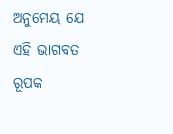ଅନୁମେୟ ଯେ ଏହି ଭାଗବତ ରୂପକ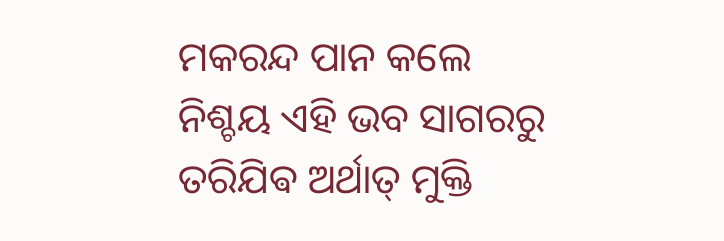ମକରନ୍ଦ ପାନ କଲେ ନିଶ୍ଚୟ ଏହି ଭବ ସାଗରରୁ ତରିଯିଵ ଅର୍ଥାତ୍ ମୁକ୍ତି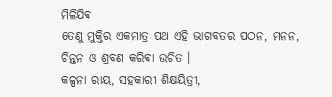ମିଳିଯିଵ
ତେଣୁ ମୁକ୍ତିର ଏକମାତ୍ର ପଥ ଏହି ଭାଗବତର ପଠନ, ମନନ, ଚିନ୍ତନ ଓ ଶ୍ରବଣ କରିଵା ଉଚିତ ।
କଳ୍ପନା ରାୟ, ସହକାରୀ ଶିକ୍ଷୟିତ୍ରୀ,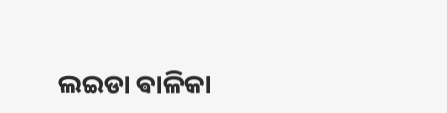ଲଇଡା ଵାଳିକା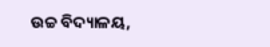ଉଚ୍ଚ ବିଦ୍ୟାଳୟ,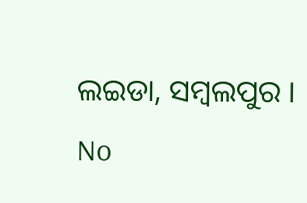ଲଇଡା, ସମ୍ବଲପୁର ।
No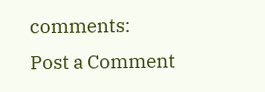comments:
Post a Comment